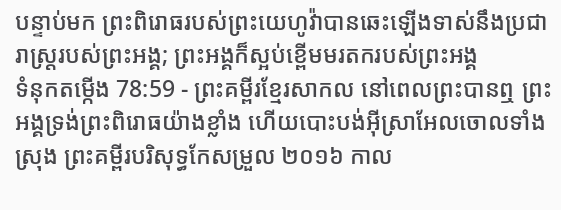បន្ទាប់មក ព្រះពិរោធរបស់ព្រះយេហូវ៉ាបានឆេះឡើងទាស់នឹងប្រជារាស្ត្ររបស់ព្រះអង្គ; ព្រះអង្គក៏ស្អប់ខ្ពើមមរតករបស់ព្រះអង្គ
ទំនុកតម្កើង 78:59 - ព្រះគម្ពីរខ្មែរសាកល នៅពេលព្រះបានឮ ព្រះអង្គទ្រង់ព្រះពិរោធយ៉ាងខ្លាំង ហើយបោះបង់អ៊ីស្រាអែលចោលទាំងស្រុង ព្រះគម្ពីរបរិសុទ្ធកែសម្រួល ២០១៦ កាល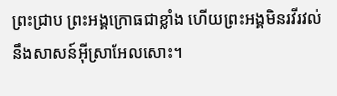ព្រះជ្រាប ព្រះអង្គក្រោធជាខ្លាំង ហើយព្រះអង្គមិនរវីរវល់ នឹងសាសន៍អ៊ីស្រាអែលសោះ។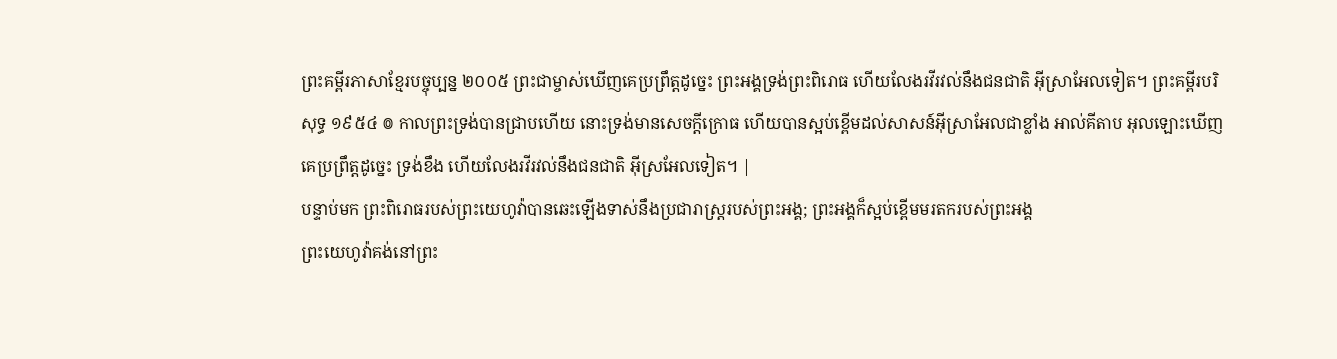ព្រះគម្ពីរភាសាខ្មែរបច្ចុប្បន្ន ២០០៥ ព្រះជាម្ចាស់ឃើញគេប្រព្រឹត្តដូច្នេះ ព្រះអង្គទ្រង់ព្រះពិរោធ ហើយលែងរវីរវល់នឹងជនជាតិ អ៊ីស្រាអែលទៀត។ ព្រះគម្ពីរបរិសុទ្ធ ១៩៥៤ ៙ កាលព្រះទ្រង់បានជ្រាបហើយ នោះទ្រង់មានសេចក្ដីក្រោធ ហើយបានស្អប់ខ្ពើមដល់សាសន៍អ៊ីស្រាអែលជាខ្លាំង អាល់គីតាប អុលឡោះឃើញគេប្រព្រឹត្តដូច្នេះ ទ្រង់ខឹង ហើយលែងរវីរវល់នឹងជនជាតិ អ៊ីស្រអែលទៀត។ |
បន្ទាប់មក ព្រះពិរោធរបស់ព្រះយេហូវ៉ាបានឆេះឡើងទាស់នឹងប្រជារាស្ត្ររបស់ព្រះអង្គ; ព្រះអង្គក៏ស្អប់ខ្ពើមមរតករបស់ព្រះអង្គ
ព្រះយេហូវ៉ាគង់នៅព្រះ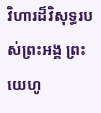វិហារដ៏វិសុទ្ធរបស់ព្រះអង្គ ព្រះយេហូ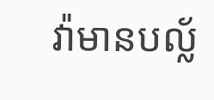វ៉ាមានបល្ល័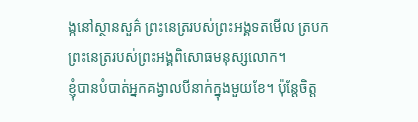ង្កនៅស្ថានសួគ៌ ព្រះនេត្ររបស់ព្រះអង្គទតមើល ត្របកព្រះនេត្ររបស់ព្រះអង្គពិសោធមនុស្សលោក។
ខ្ញុំបានបំបាត់អ្នកគង្វាលបីនាក់ក្នុងមួយខែ។ ប៉ុន្តែចិត្ត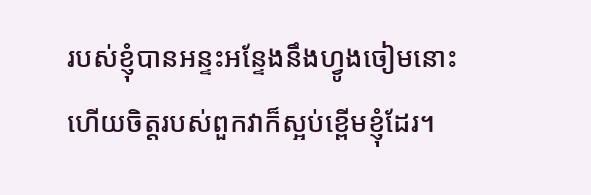របស់ខ្ញុំបានអន្ទះអន្ទែងនឹងហ្វូងចៀមនោះ ហើយចិត្តរបស់ពួកវាក៏ស្អប់ខ្ពើមខ្ញុំដែរ។